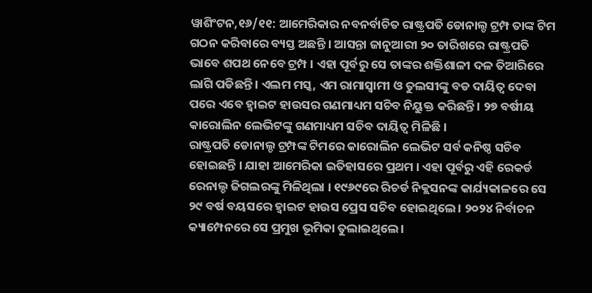ୱାଶିଂଟନ,୧୬/୧୧: ଆମେରିକାର ନବନର୍ବାଚିତ ରାଷ୍ଟ୍ରପତି ଡୋନାଲ୍ଡ ଟ୍ରମ୍ପ ତାଙ୍କ ଟିମ ଗଠନ କରିବାରେ ବ୍ୟସ୍ତ ଅଛନ୍ତି । ଆସନ୍ତା ଜାନୁଆରୀ ୨୦ ତାରିଖରେ ରାଷ୍ଟ୍ରପତି ଭାବେ ଶପଥ ନେବେ ଟ୍ରମ୍ପ । ଏହା ପୂର୍ବରୁ ସେ ତାଙ୍କର ଶକ୍ତିଶାଳୀ ଦଳ ତିଆରିରେ ଲାଗି ପଡିଛନ୍ତି । ଏଲମ ମସ୍କ, ଏମ ରାମାସ୍ବାମୀ ଓ ତୁଲସୀଙ୍କୁ ବଡ ଦାୟିତ୍ବ ଦେବା ପରେ ଏବେ ହ୍ବାଇଟ ହାଉସର ଗଣମାଧ୍ୟମ ସଚିବ ନିୟୁକ୍ତ କରିଛନ୍ତି । ୨୭ ବର୍ଷୀୟ କାରୋଲିନ ଲେଭିଟଙ୍କୁ ଗଣମାଧ୍ୟମ ସଚିବ ଦାୟିତ୍ବ ମିଳିଛି ।
ରାଷ୍ଟ୍ରପତି ଡୋନାଲ୍ଡ ଟ୍ରମ୍ପଙ୍କ ଟିମରେ କାରୋଲିନ ଲେଭିଟ ସର୍ବ କନିଷ୍ଠ ସଚିବ ହୋଇଛନ୍ତି । ଯାହା ଆମେରିକା ଇତିହାସରେ ପ୍ରଥମ । ଏହା ପୂର୍ବରୁ ଏହି ରେକର୍ଡ ରେନାଲ୍ଡ ଜିଗଲରଙ୍କୁ ମିଳିଥିଲା । ୧୯୬୯ରେ ରିଚର୍ଡ ନିକ୍ଲସନଙ୍କ କାର୍ଯ୍ୟକାଳରେ ସେ ୨୯ ବର୍ଷ ବୟସରେ ହ୍ବାଇଟ ହାଉସ ପ୍ରେସ ସଚିବ ହୋଇଥିଲେ । ୨୦୨୪ ନିର୍ବାଚନ କ୍ୟାମ୍ପେନରେ ସେ ପ୍ରମୁଖ ଭୂମିକା ତୁଲାଇଥିଲେ ।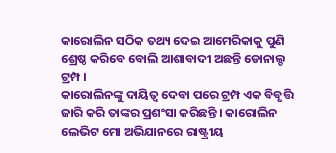କାରୋଲିନ ସଠିକ ତଥ୍ୟ ଦେଇ ଆମେରିକାକୁ ପୁଣି ଶ୍ରେଷ୍ଠ କରିବେ ବୋଲି ଆଶାବାଦୀ ଅଛନ୍ତି ଡୋନାଲ୍ଡ ଟ୍ରମ୍ପ ।
କାରୋଲିନଙ୍କୁ ଦାୟିତ୍ବ ଦେବା ପରେ ଟ୍ରମ୍ପ ଏକ ବିବୃତ୍ତି ଜାରି କରି ତାଙ୍କର ପ୍ରଶଂସା କରିଛନ୍ତି । କାରୋଲିନ ଲେଭିଟ ମୋ ଅଭିଯାନରେ ରାଷ୍ଟ୍ରୀୟ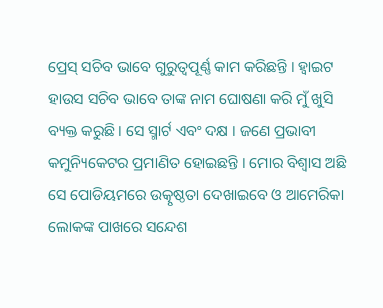ପ୍ରେସ୍ ସଚିବ ଭାବେ ଗୁରୁତ୍ବପୂର୍ଣ୍ଣ କାମ କରିଛନ୍ତି । ହ୍ବାଇଟ ହାଉସ ସଚିବ ଭାବେ ତାଙ୍କ ନାମ ଘୋଷଣା କରି ମୁଁ ଖୁସି ବ୍ୟକ୍ତ କରୁଛି । ସେ ସ୍ମାର୍ଟ ଏବଂ ଦକ୍ଷ । ଜଣେ ପ୍ରଭାବୀ କମୁନ୍ୟିକେଟର ପ୍ରମାଣିତ ହୋଇଛନ୍ତି । ମୋର ବିଶ୍ବାସ ଅଛି ସେ ପୋଡିୟମରେ ଉତ୍କୃଷ୍ଠତା ଦେଖାଇବେ ଓ ଆମେରିକା ଲୋକଙ୍କ ପାଖରେ ସନ୍ଦେଶ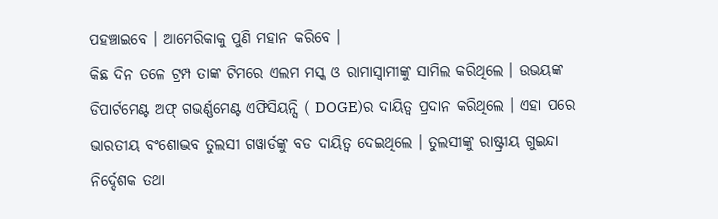ପହଞ୍ଚାଇବେ । ଆମେରିକାକୁ ପୁଣି ମହାନ କରିବେ ।
କିଛ ଦିନ ତଳେ ଟ୍ରମ୍ପ ତାଙ୍କ ଟିମରେ ଏଲମ ମସ୍କ ଓ ରାମାସ୍ବାମୀଙ୍କୁ ସାମିଲ କରିଥିଲେ । ଉଭୟଙ୍କ ଡିପାର୍ଟମେଣ୍ଟ ଅଫ୍ ଗଭର୍ଣ୍ଣମେଣ୍ଟ ଏଫିସିୟନ୍ସି ( DOGE)ର ଦାୟିତ୍ୱ ପ୍ରଦାନ କରିଥିଲେ । ଏହା ପରେ ଭାରତୀୟ ବଂଶୋଦ୍ଭବ ତୁଲସୀ ଗୱାର୍ଡଙ୍କୁ ବଡ ଦାୟିତ୍ବ ଦେଇଥିଲେ । ତୁଲସୀଙ୍କୁ ରାଷ୍ଟ୍ରୀୟ ଗୁଇନ୍ଦା ନିର୍ଦ୍ଦେଶକ ତଥା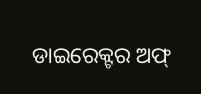ଡାଇରେକ୍ଟର ଅଫ୍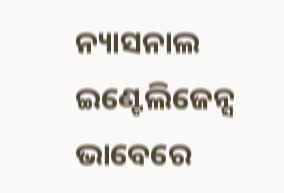ନ୍ୟାସନାଲ ଇଣ୍ଟେଲିଜେନ୍ସ ଭାବେରେ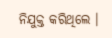ନିଯୁକ୍ତ କରିଥିଲେ ।